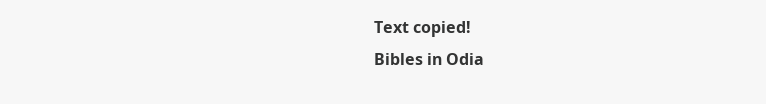Text copied!
Bibles in Odia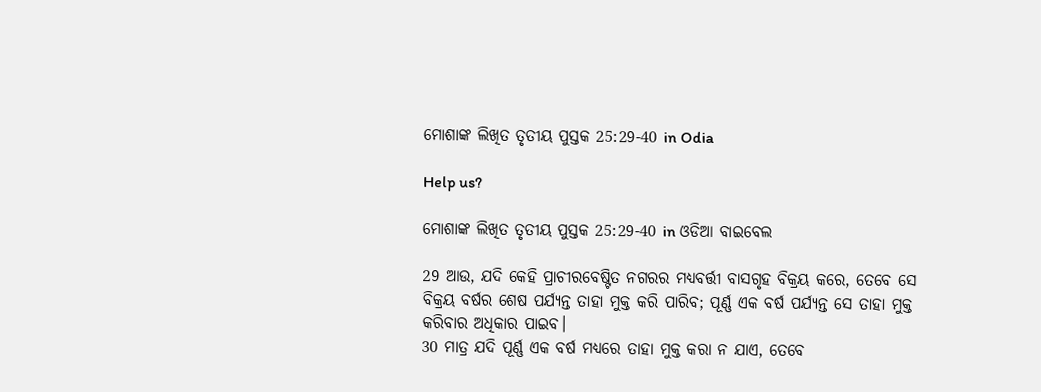ମୋଶାଙ୍କ ଲିଖିତ ତୃତୀୟ ପୁସ୍ତକ 25:29-40 in Odia

Help us?

ମୋଶାଙ୍କ ଲିଖିତ ତୃତୀୟ ପୁସ୍ତକ 25:29-40 in ଓଡିଆ ବାଇବେଲ

29 ଆଉ, ଯଦି କେହି ପ୍ରାଚୀରବେଷ୍ଟିତ ନଗରର ମଧ୍ୟବର୍ତ୍ତୀ ବାସଗୃହ ବିକ୍ରୟ କରେ, ତେବେ ସେ ବିକ୍ରୟ ବର୍ଷର ଶେଷ ପର୍ଯ୍ୟନ୍ତ ତାହା ମୁକ୍ତ କରି ପାରିବ; ପୂର୍ଣ୍ଣ ଏକ ବର୍ଷ ପର୍ଯ୍ୟନ୍ତ ସେ ତାହା ମୁକ୍ତ କରିବାର ଅଧିକାର ପାଇବ।
30 ମାତ୍ର ଯଦି ପୂର୍ଣ୍ଣ ଏକ ବର୍ଷ ମଧ୍ୟରେ ତାହା ମୁକ୍ତ କରା ନ ଯାଏ, ତେବେ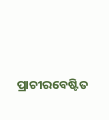ପ୍ରାଚୀରବେଷ୍ଟିତ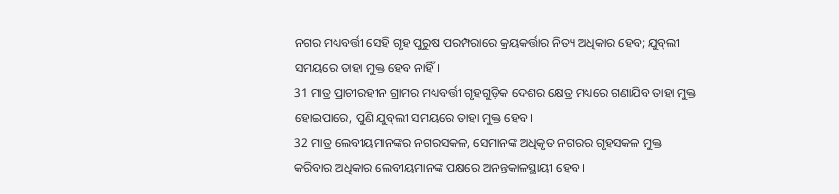ନଗର ମଧ୍ୟବର୍ତ୍ତୀ ସେହି ଗୃହ ପୁରୁଷ ପରମ୍ପରାରେ କ୍ରୟକର୍ତ୍ତାର ନିତ୍ୟ ଅଧିକାର ହେବ; ଯୁବ୍‍ଲୀ ସମୟରେ ତାହା ମୁକ୍ତ ହେବ ନାହିଁ।
31 ମାତ୍ର ପ୍ରାଚୀରହୀନ ଗ୍ରାମର ମଧ୍ୟବର୍ତ୍ତୀ ଗୃହଗୁଡ଼ିକ ଦେଶର କ୍ଷେତ୍ର ମଧ୍ୟରେ ଗଣାଯିବ ତାହା ମୁକ୍ତ ହୋଇପାରେ, ପୁଣି ଯୁବ୍‍ଲୀ ସମୟରେ ତାହା ମୁକ୍ତ ହେବ।
32 ମାତ୍ର ଲେବୀୟମାନଙ୍କର ନଗରସକଳ, ସେମାନଙ୍କ ଅଧିକୃତ ନଗରର ଗୃହସକଳ ମୁକ୍ତ କରିବାର ଅଧିକାର ଲେବୀୟମାନଙ୍କ ପକ୍ଷରେ ଅନନ୍ତକାଳସ୍ଥାୟୀ ହେବ।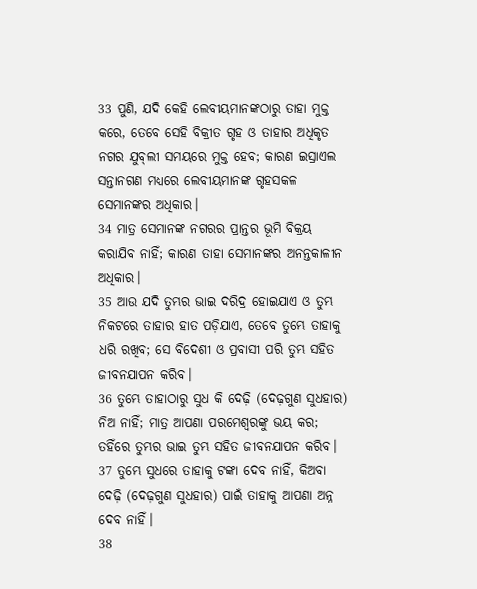33 ପୁଣି, ଯଦି କେହି ଲେବୀୟମାନଙ୍କଠାରୁ ତାହା ମୁକ୍ତ କରେ, ତେବେ ସେହି ବିକ୍ରୀତ ଗୃହ ଓ ତାହାର ଅଧିକୃତ ନଗର ଯୁବ୍‍ଲୀ ସମୟରେ ମୁକ୍ତ ହେବ; କାରଣ ଇସ୍ରାଏଲ ସନ୍ତାନଗଣ ମଧ୍ୟରେ ଲେବୀୟମାନଙ୍କ ଗୃହସକଳ ସେମାନଙ୍କର ଅଧିକାର।
34 ମାତ୍ର ସେମାନଙ୍କ ନଗରର ପ୍ରାନ୍ତର ଭୂମି ବିକ୍ରୟ କରାଯିବ ନାହିଁ; କାରଣ ତାହା ସେମାନଙ୍କର ଅନନ୍ତକାଳୀନ ଅଧିକାର।
35 ଆଉ ଯଦି ତୁମ୍ଭର ଭାଇ ଦରିଦ୍ର ହୋଇଯାଏ ଓ ତୁମ୍ଭ ନିକଟରେ ତାହାର ହାତ ପଡ଼ିଯାଏ, ତେବେ ତୁମ୍ଭେ ତାହାକୁ ଧରି ରଖିବ; ସେ ବିଦେଶୀ ଓ ପ୍ରବାସୀ ପରି ତୁମ୍ଭ ସହିତ ଜୀବନଯାପନ କରିବ।
36 ତୁମ୍ଭେ ତାହାଠାରୁ ସୁଧ କି ଦେଢ଼ି (ଦେଢ଼ଗୁଣ ସୁଧହାର) ନିଅ ନାହିଁ; ମାତ୍ର ଆପଣା ପରମେଶ୍ୱରଙ୍କୁ ଭୟ କର; ତହିଁରେ ତୁମ୍ଭର ଭାଇ ତୁମ୍ଭ ସହିତ ଜୀବନଯାପନ କରିବ।
37 ତୁମ୍ଭେ ସୁଧରେ ତାହାକୁ ଟଙ୍କା ଦେବ ନାହିଁ, କିଅବା ଦେଢ଼ି (ଦେଢ଼ଗୁଣ ସୁଧହାର) ପାଇଁ ତାହାକୁ ଆପଣା ଅନ୍ନ ଦେବ ନାହିଁ।
38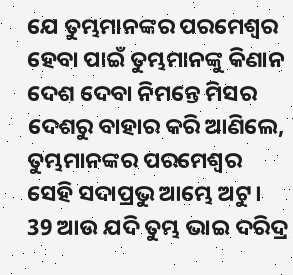ଯେ ତୁମ୍ଭମାନଙ୍କର ପରମେଶ୍ୱର ହେବା ପାଇଁ ତୁମ୍ଭମାନଙ୍କୁ କିଣାନ ଦେଶ ଦେବା ନିମନ୍ତେ ମିସର ଦେଶରୁ ବାହାର କରି ଆଣିଲେ, ତୁମ୍ଭମାନଙ୍କର ପରମେଶ୍ୱର ସେହି ସଦାପ୍ରଭୁ ଆମ୍ଭେ ଅଟୁ।
39 ଆଉ ଯଦି ତୁମ୍ଭ ଭାଇ ଦରିଦ୍ର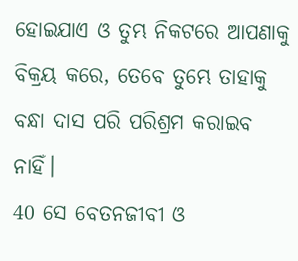ହୋଇଯାଏ ଓ ତୁମ୍ଭ ନିକଟରେ ଆପଣାକୁ ବିକ୍ରୟ କରେ, ତେବେ ତୁମ୍ଭେ ତାହାକୁ ବନ୍ଧା ଦାସ ପରି ପରିଶ୍ରମ କରାଇବ ନାହିଁ।
40 ସେ ବେତନଜୀବୀ ଓ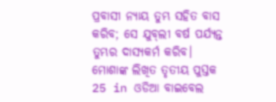ପ୍ରବାସୀ ନ୍ୟାୟ ତୁମ୍ଭ ସହିତ ବାସ କରିବ; ସେ ଯୁବ୍‍ଲୀ ବର୍ଷ ପର୍ଯ୍ୟନ୍ତ ତୁମ୍ଭର ଦାସ୍ୟକର୍ମ କରିବ।
ମୋଶାଙ୍କ ଲିଖିତ ତୃତୀୟ ପୁସ୍ତକ 25 in ଓଡିଆ ବାଇବେଲ